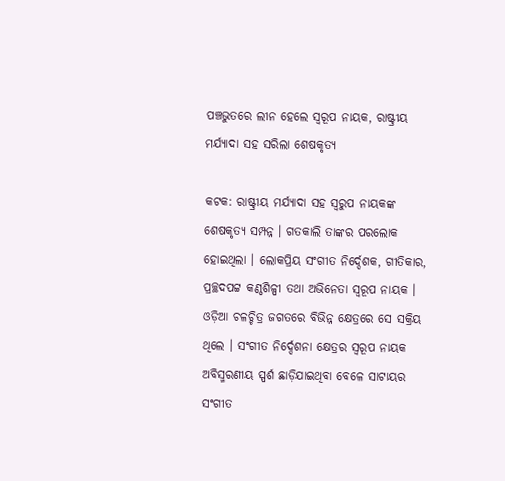ପଞ୍ଚଭୁତରେ ଲୀନ ହେଲେ ସ୍ବରୂପ ନାୟକ, ରାଷ୍ଟ୍ରୀୟ ମର୍ଯ୍ୟାଦା ସହ ସରିଲା ଶେଷକୃତ୍ୟ

କଟକ: ରାଷ୍ଟ୍ରୀୟ ମର୍ଯ୍ୟାଦା ସହ ସ୍ବରୁପ ନାୟକଙ୍କ ଶେଷକୃତ୍ୟ ସମ୍ପନ୍ନ । ଗତକାଲି ତାଙ୍କର ପରଲୋକ ହୋଇଥିଲା । ଲୋକପ୍ରିୟ ସଂଗୀତ ନିର୍ଦ୍ଦେଶକ, ଗୀତିକାର, ପ୍ରଚ୍ଛଦପଟ୍ଟ କଣ୍ଠଶିଳ୍ପୀ ତଥା ଅଭିନେତା ସ୍ବରୂପ ନାୟକ । ଓଡ଼ିଆ ଚଳଚ୍ଚିତ୍ର ଜଗତରେ ବିଭିନ୍ନ କ୍ଷେତ୍ରରେ ସେ ସକ୍ରିୟ ଥିଲେ । ସଂଗୀତ ନିର୍ଦ୍ଦେଶନା କ୍ଷେତ୍ରର ସ୍ବରୂପ ନାୟକ ଅବିସ୍ମରଣୀୟ ସ୍ପର୍ଶ ଛାଡ଼ିଯାଇଥିବା ବେଳେ ସାଟାୟର ସଂଗୀତ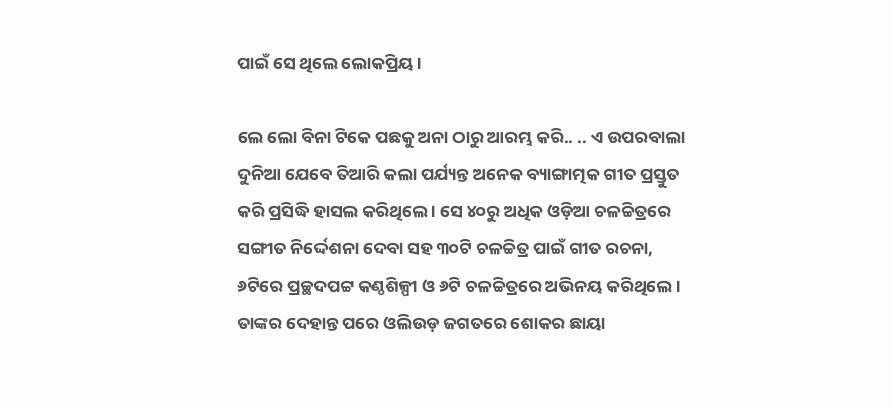ପାଇଁ ସେ ଥିଲେ ଲୋକପ୍ରିୟ ।

ଲେ ଲୋ ବିନା ଟିକେ ପଛକୁ ଅନା ଠାରୁ ଆରମ୍ଭ କରି.. .. ଏ ଉପରବାଲା ଦୁନିଆ ଯେବେ ତିଆରି କଲା ପର୍ଯ୍ୟନ୍ତ ଅନେକ ବ୍ୟାଙ୍ଗାତ୍ମକ ଗୀତ ପ୍ରସ୍ତୁତ କରି ପ୍ରସିଦ୍ଧି ହାସଲ କରିଥିଲେ । ସେ ୪୦ରୁ ଅଧିକ ଓଡ଼ିଆ ଚଳଚ୍ଚିତ୍ରରେ ସଙ୍ଗୀତ ନିର୍ଦ୍ଦେଶନା ଦେବା ସହ ୩୦ଟି ଚଳଚ୍ଚିତ୍ର ପାଇଁ ଗୀତ ରଚନା, ୬ଟିରେ ପ୍ରଚ୍ଛଦପଟ୍ଟ କଣ୍ଠଶିଳ୍ପୀ ଓ ୬ଟି ଚଳଚ୍ଚିତ୍ରରେ ଅଭିନୟ କରିଥିଲେ । ତାଙ୍କର ଦେହାନ୍ତ ପରେ ଓଲିଉଡ଼ ଜଗତରେ ଶୋକର ଛାୟା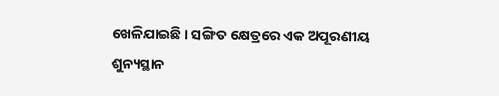ଖେଳିଯାଇଛି । ସଙ୍ଗିତ କ୍ଷେତ୍ରରେ ଏକ ଅପୂରଣୀୟ ଶୁନ୍ୟସ୍ଥାନ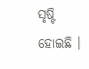ସୃଷ୍ଟି ହୋଇଛି ।